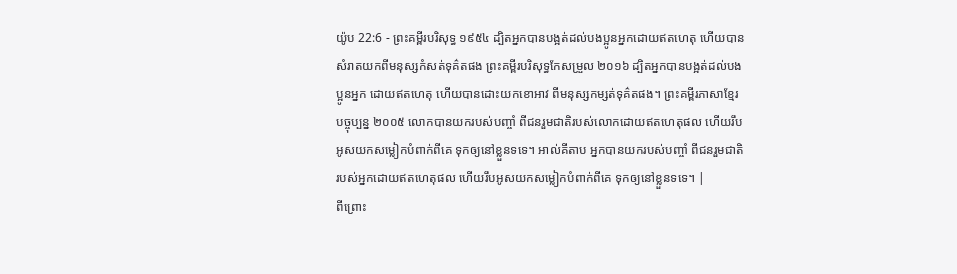យ៉ូប 22:6 - ព្រះគម្ពីរបរិសុទ្ធ ១៩៥៤ ដ្បិតអ្នកបានបង្អត់ដល់បងប្អូនអ្នកដោយឥតហេតុ ហើយបានសំរាតយកពីមនុស្សកំសត់ទុគ៌តផង ព្រះគម្ពីរបរិសុទ្ធកែសម្រួល ២០១៦ ដ្បិតអ្នកបានបង្អត់ដល់បងប្អូនអ្នក ដោយឥតហេតុ ហើយបានដោះយកខោអាវ ពីមនុស្សកម្សត់ទុគ៌តផង។ ព្រះគម្ពីរភាសាខ្មែរបច្ចុប្បន្ន ២០០៥ លោកបានយករបស់បញ្ចាំ ពីជនរួមជាតិរបស់លោកដោយឥតហេតុផល ហើយរឹបអូសយកសម្លៀកបំពាក់ពីគេ ទុកឲ្យនៅខ្លួនទទេ។ អាល់គីតាប អ្នកបានយករបស់បញ្ចាំ ពីជនរួមជាតិរបស់អ្នកដោយឥតហេតុផល ហើយរឹបអូសយកសម្លៀកបំពាក់ពីគេ ទុកឲ្យនៅខ្លួនទទេ។ |
ពីព្រោះ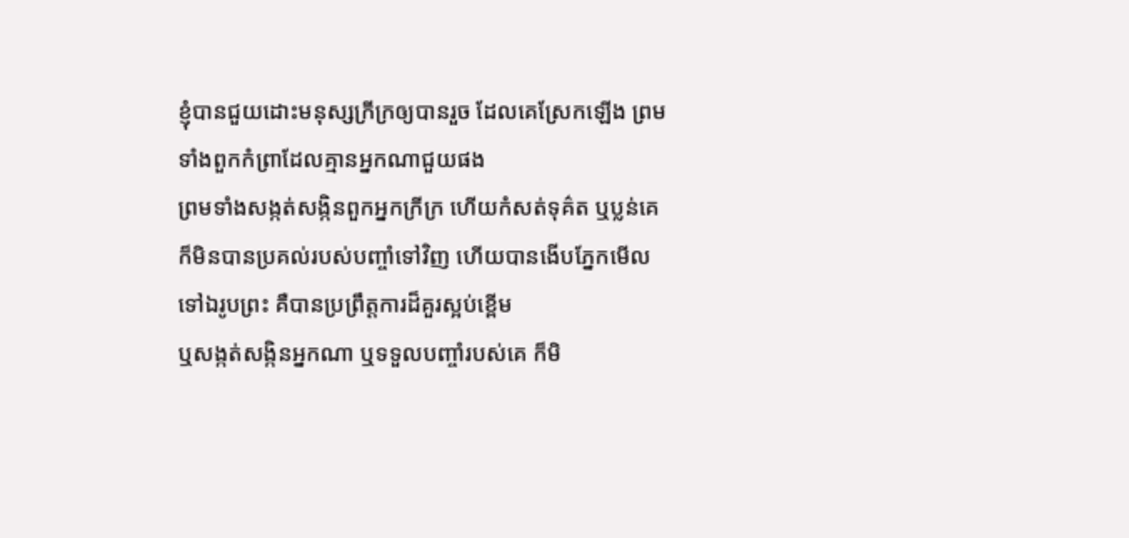ខ្ញុំបានជួយដោះមនុស្សក្រីក្រឲ្យបានរួច ដែលគេស្រែកឡើង ព្រមទាំងពួកកំព្រាដែលគ្មានអ្នកណាជួយផង
ព្រមទាំងសង្កត់សង្កិនពួកអ្នកក្រីក្រ ហើយកំសត់ទុគ៌ត ឬប្លន់គេ ក៏មិនបានប្រគល់របស់បញ្ចាំទៅវិញ ហើយបានងើបភ្នែកមើលទៅឯរូបព្រះ គឺបានប្រព្រឹត្តការដ៏គួរស្អប់ខ្ពើម
ឬសង្កត់សង្កិនអ្នកណា ឬទទួលបញ្ចាំរបស់គេ ក៏មិ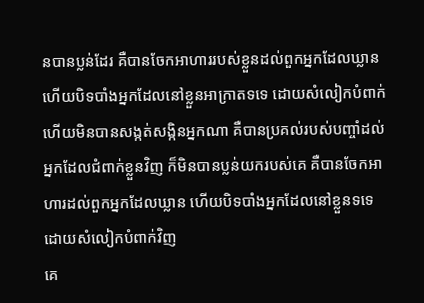នបានប្លន់ដែរ គឺបានចែកអាហាររបស់ខ្លួនដល់ពួកអ្នកដែលឃ្លាន ហើយបិទបាំងអ្នកដែលនៅខ្លួនអាក្រាតទទេ ដោយសំលៀកបំពាក់
ហើយមិនបានសង្កត់សង្កិនអ្នកណា គឺបានប្រគល់របស់បញ្ចាំដល់អ្នកដែលជំពាក់ខ្លួនវិញ ក៏មិនបានប្លន់យករបស់គេ គឺបានចែកអាហារដល់ពួកអ្នកដែលឃ្លាន ហើយបិទបាំងអ្នកដែលនៅខ្លួនទទេ ដោយសំលៀកបំពាក់វិញ
គេ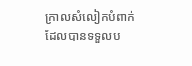ក្រាលសំលៀកបំពាក់ ដែលបានទទួលប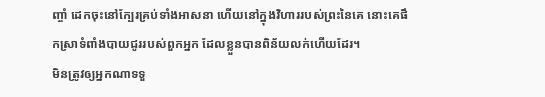ញ្ចាំ ដេកចុះនៅក្បែរគ្រប់ទាំងអាសនា ហើយនៅក្នុងវិហាររបស់ព្រះនៃគេ នោះគេផឹកស្រាទំពាំងបាយជូររបស់ពួកអ្នក ដែលខ្លួនបានពិន័យលក់ហើយដែរ។
មិនត្រូវឲ្យអ្នកណាទទួ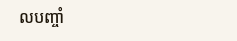លបញ្ចាំ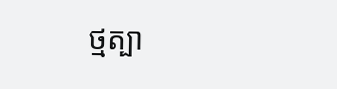ថ្មត្បា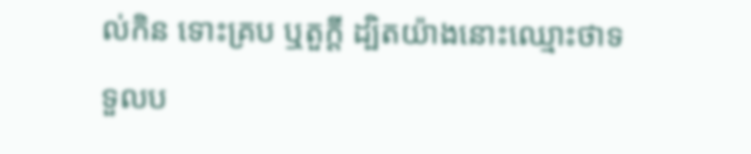ល់កិន ទោះគ្រប ឬតួក្តី ដ្បិតយ៉ាងនោះឈ្មោះថាទទួលប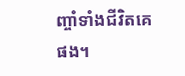ញ្ចាំទាំងជីវិតគេផង។